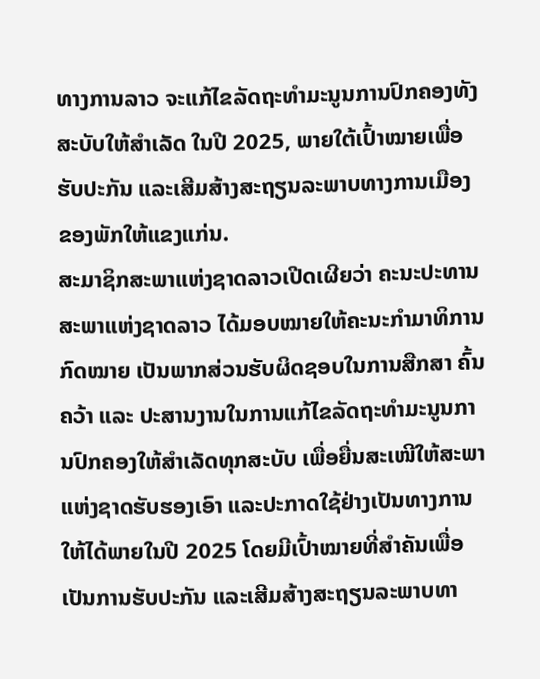ທາງການລາວ ຈະແກ້ໄຂລັດຖະທຳມະນູນການປົກຄອງທັງສະບັບໃຫ້ສຳເລັດ ໃນປີ 2025, ພາຍໃຕ້ເປົ້າໝາຍເພື່ອຮັບປະກັນ ແລະເສີມສ້າງສະຖຽນລະພາບທາງການເມືອງຂອງພັກໃຫ້ແຂງແກ່ນ.
ສະມາຊິກສະພາແຫ່ງຊາດລາວເປີດເຜີຍວ່າ ຄະນະປະທານສະພາແຫ່ງຊາດລາວ ໄດ້ມອບໝາຍໃຫ້ຄະນະກໍາມາທິການກົດໝາຍ ເປັນພາກສ່ວນຮັບຜິດຊອບໃນການສືກສາ ຄົ້ນຄວ້າ ແລະ ປະສານງານໃນການແກ້ໄຂລັດຖະທຳມະນູນການປົກຄອງໃຫ້ສຳເລັດທຸກສະບັບ ເພື່ອຍື່ນສະເໜີໃຫ້ສະພາແຫ່ງຊາດຮັບຮອງເອົາ ແລະປະກາດໃຊ້ຢ່າງເປັນທາງການໃຫ້ໄດ້ພາຍໃນປີ 2025 ໂດຍມີເປົ້າໝາຍທີ່ສໍາຄັນເພື່ອເປັນການຮັບປະກັນ ແລະເສີມສ້າງສະຖຽນລະພາບທາ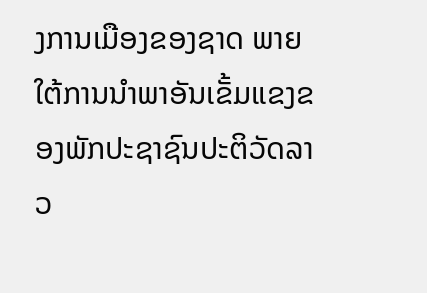ງການເມືອງຂອງຊາດ ພາຍໃຕ້ການນຳພາອັນເຂັ້ມແຂງຂອງພັກປະຊາຊົນປະຕິວັດລາວ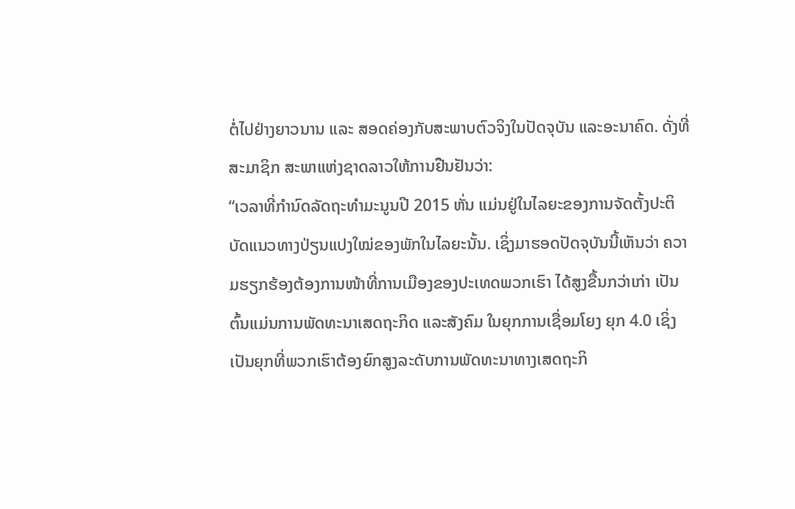ຕໍ່ໄປຢ່າງຍາວນານ ແລະ ສອດຄ່ອງກັບສະພາບຕົວຈິງໃນປັດຈຸບັນ ແລະອະນາຄົດ. ດັ່ງທີ່ສະມາຊິກ ສະພາແຫ່ງຊາດລາວໃຫ້ການຢືນຢັນວ່າ:
“ເວລາທີ່ກຳນົດລັດຖະທຳມະນູນປີ 2015 ຫັ່ນ ແມ່ນຢູ່ໃນໄລຍະຂອງການຈັດຕັ້ງປະຕິບັດແນວທາງປ່ຽນແປງໃໝ່ຂອງພັກໃນໄລຍະນັ້ນ. ເຊິ່ງມາຮອດປັດຈຸບັນນີ້ເຫັນວ່າ ຄວາມຮຽກຮ້ອງຕ້ອງການໜ້າທີ່ການເມືອງຂອງປະເທດພວກເຮົາ ໄດ້ສູງຂື້ນກວ່າເກ່າ ເປັນຕົ້ນແມ່ນການພັດທະນາເສດຖະກິດ ແລະສັງຄົມ ໃນຍຸກການເຊື່ອມໂຍງ ຍຸກ 4.0 ເຊິ່ງເປັນຍຸກທີ່ພວກເຮົາຕ້ອງຍົກສູງລະດັບການພັດທະນາທາງເສດຖະກິ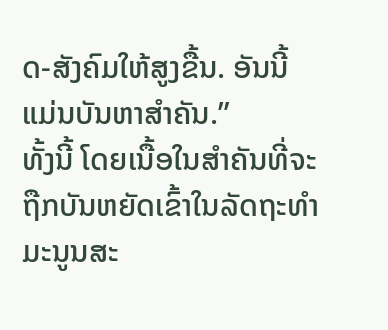ດ-ສັງຄົມໃຫ້ສູງຂື້ນ. ອັນນີ້ ແມ່ນບັນຫາສຳຄັນ.”
ທັ້ງນີ້ ໂດຍເນື້ອໃນສຳຄັນທີ່ຈະຖືກບັນຫຍັດເຂົ້າໃນລັດຖະທຳມະນູນສະ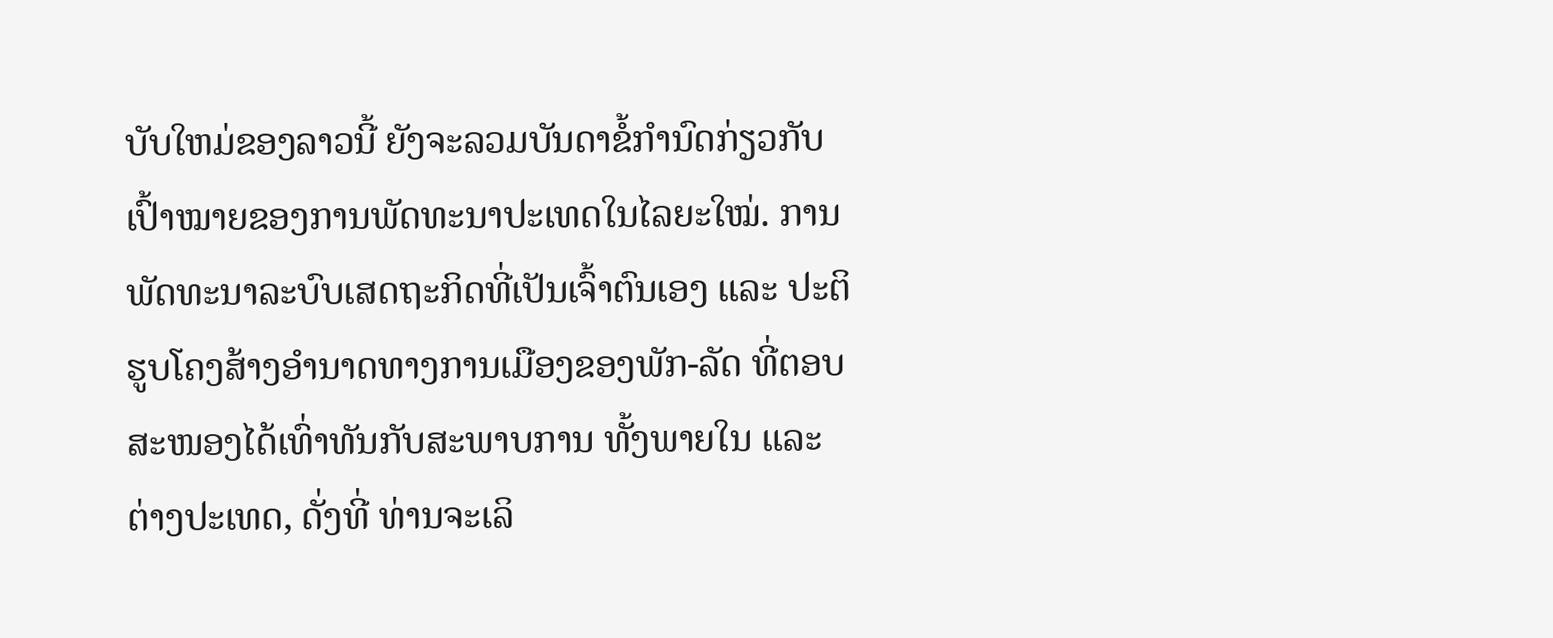ບັບໃຫມ່ຂອງລາວນີ້ ຍັງຈະລວມບັນດາຂໍ້ກຳນົດກ່ຽວກັບເປົ້າໝາຍຂອງການພັດທະນາປະເທດໃນໄລຍະໃໝ່. ການພັດທະນາລະບົບເສດຖະກິດທີ່ເປັນເຈົ້າຕົນເອງ ແລະ ປະຕິຮູບໂຄງສ້າງອຳນາດທາງການເມືອງຂອງພັກ-ລັດ ທີ່ຕອບສະໜອງໄດ້ເທົ່າທັນກັບສະພາບການ ທັ້ງພາຍໃນ ແລະຕ່າງປະເທດ, ດັ່ງທີ່ ທ່ານຈະເລິ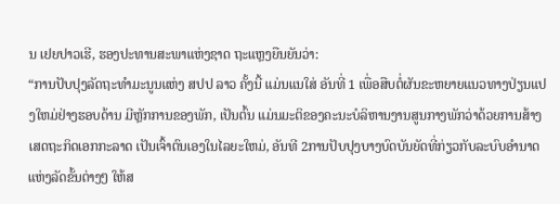ນ ເຢຍປາວເຮີ, ຮອງປະທານສະພາແຫ່ງຊາດ ຖະແຫຼງຍືນຍັນວ່າ:
“ການປັບປຸງລັດຖະທຳມະນູນແຫ່ງ ສປປ ລາວ ຄັ້ງນີ້ ແມ່ນແນໃສ່ ອັນທີ່ 1 ເພື່ອສືບຕໍ່ຜັນຂະຫຍາຍແນວທາງປ່ຽນແປງໃຫມ່ຢ່າງຮອບດ້ານ ມີຫຼັກການຂອງພັກ, ເປັນຕົ້ນ ແມ່ນມະຕິຂອງຄະນະບໍລິຫານງານສູນກາງພັກວ່າດ້ວຍການສ້າງເສດຖະກິດເອກກະລາດ ເປັນເຈົ້າຕົນເອງໃນໄລຍະໃຫມ່, ອັນທີ 2ການປັບປຸງບາງບົດບັນຍັດທີ່ກ່ຽວກັບລະບົບອຳນາດແຫ່ງລັດຂັ້ນຕ່າງໆ ໃຫ້ສ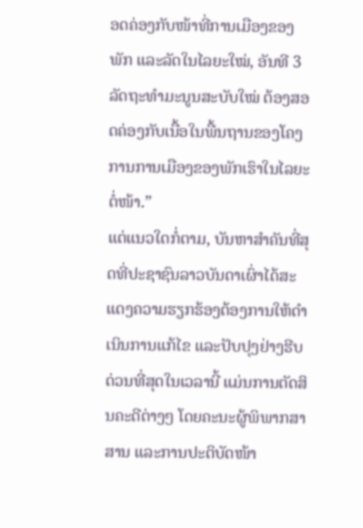ອດຄ່ອງກັບໜ້າທີ່ການເມືອງຂອງພັກ ແລະລັດໃນໄລຍະໃໝ່, ອັນທີ 3 ລັດຖະທຳມະນູນສະບັບໃໝ່ ຕ້ອງສອດຄ່ອງກັບເນື້ອໃນພື້ນຖານຂອງໂຄງການການເມືອງຂອງພັກເຮົາໃນໄລຍະຕໍ່ໜ້າ.”
ແຕ່ແນວໃດກໍ່ຕາມ, ບັນຫາສຳຄັນທີ່ສຸດທີ່ປະຊາຊົນລາວບັນດາເຜົ່າໄດ້ສະແດງຄວາມຮຽກຮ້ອງຕ້ອງການໃຫ້ດຳເນິນການແກ້ໄຂ ແລະປັບປຸງຢ່າງຮີບດ່ວນທີ່ສຸດໃນເວລານີ້ ແມ່ນການຕັດສິນຄະດີຕ່າງໆ ໂດຍຄະນະຜູ້ພິພາກສາສານ ແລະການປະຕິບັດໜ້າ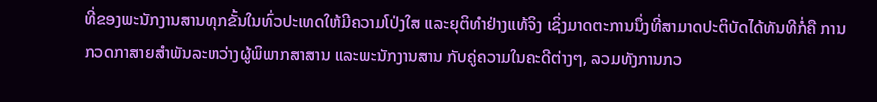ທີ່ຂອງພະນັກງານສານທຸກຂັ້ນໃນທົ່ວປະເທດໃຫ້ມີຄວາມໂປ່ງໃສ ແລະຍຸຕິທຳຢ່າງແທ້ຈິງ ເຊິ່ງມາດຕະການນຶ່ງທີ່ສາມາດປະຕິບັດໄດ້ທັນທີກໍ່ຄື ການກວດກາສາຍສຳພັນລະຫວ່າງຜູ້ພິພາກສາສານ ແລະພະນັກງານສານ ກັບຄູ່ຄວາມໃນຄະດີຕ່າງໆ, ລວມທັງການກວ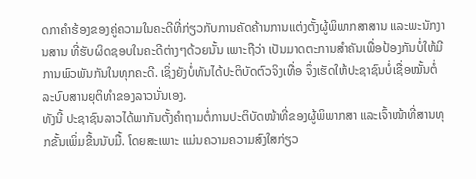ດກາຄໍາຮ້ອງຂອງຄູ່ຄວາມໃນຄະດີທີ່ກ່ຽວກັບການຄັດຄ້ານການແຕ່ງຕັ້ງຜູ້ພິພາກສາສານ ແລະພະນັກງານສານ ທີ່ຮັບຜິດຊອບໃນຄະດີຕ່າງໆດ້ວຍນັ້ນ ເພາະຖືວ່າ ເປັນມາດຕະການສຳຄັນເພື່ອປ້ອງກັນບໍ່ໃຫ້ມີການພົວພັນກັນໃນທຸກຄະດີ. ເຊິ່ງຍັງບໍ່ທັນໄດ້ປະຕິບັດຕົວຈິງເທື່ອ ຈຶ່ງເຮັດໃຫ້ປະຊາຊົນບໍ່ເຊື່ອໝັ້ນຕໍ່ລະບົບສານຍຸຕິທຳຂອງລາວນັ່ນເອງ.
ທັງນີ້ ປະຊາຊົນລາວໄດ້ພາກັນຕັ້ງຄຳຖາມຕໍ່ການປະຕິບັດໜ້າທີ່ຂອງຜູ້ພິພາກສາ ແລະເຈົ້າໜ້າທີ່ສານທຸກຂັ້ນເພິ່ມຂື້ນນັບມື້. ໂດຍສະເພາະ ແມ່ນຄວາມຄວາມສົງໃສກ່ຽວ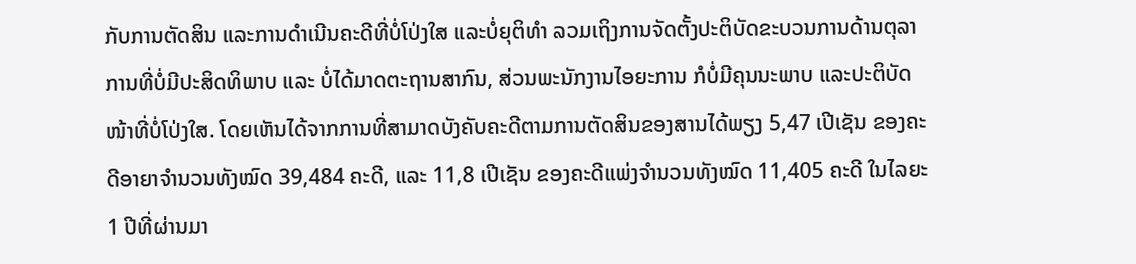ກັບການຕັດສິນ ແລະການດໍາເນີນຄະດີທີ່ບໍ່ໂປ່ງໃສ ແລະບໍ່ຍຸຕິທໍາ ລວມເຖິງການຈັດຕັ້ງປະຕິບັດຂະບວນການດ້ານຕຸລາການທີ່ບໍ່ມີປະສິດທິພາບ ແລະ ບໍ່ໄດ້ມາດຕະຖານສາກົນ, ສ່ວນພະນັກງານໄອຍະການ ກໍບໍ່ມີຄຸນນະພາບ ແລະປະຕິບັດໜ້າທີ່ບໍ່ໂປ່ງໃສ. ໂດຍເຫັນໄດ້ຈາກການທີ່ສາມາດບັງຄັບຄະດີຕາມການຕັດສິນຂອງສານໄດ້ພຽງ 5,47 ເປີເຊັນ ຂອງຄະດີອາຍາຈຳນວນທັງໝົດ 39,484 ຄະດີ, ແລະ 11,8 ເປີເຊັນ ຂອງຄະດີແພ່ງຈຳນວນທັງໝົດ 11,405 ຄະດີ ໃນໄລຍະ 1 ປີທີ່ຜ່ານມາ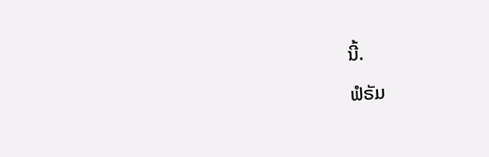ນີ້.
ຟໍຣັມ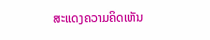ສະແດງຄວາມຄິດເຫັນ